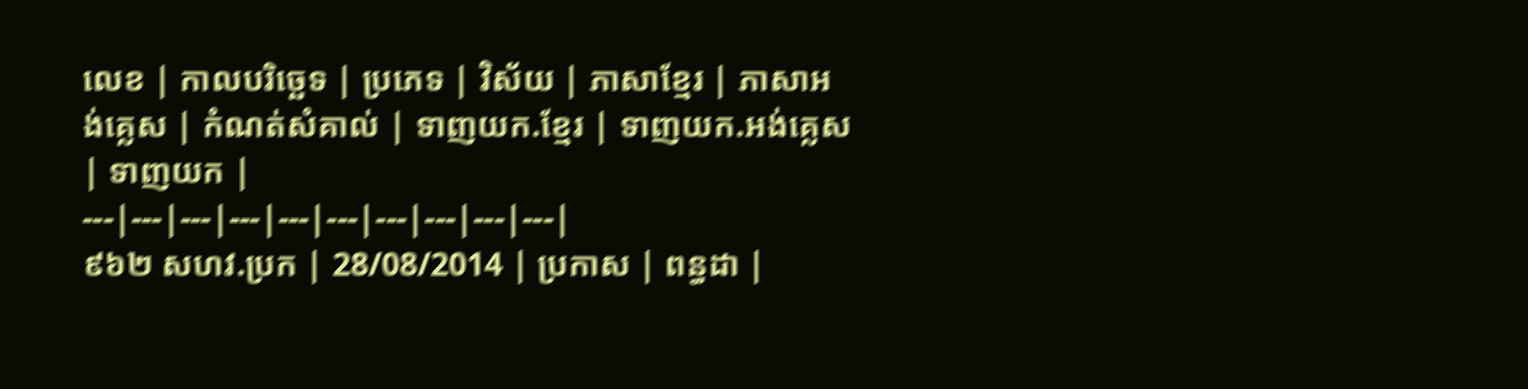លេខ | កាលបរិច្ឆេទ | ប្រភេទ | វិស័យ | ភាសាខ្មែរ | ភាសាអង់គ្លេស | កំណត់សំគាល់ | ទាញយក.ខ្មែរ | ទាញយក.អង់គ្លេស | ទាញយក |
---|---|---|---|---|---|---|---|---|---|
៩៦២ សហវ.ប្រក | 28/08/2014 | ប្រកាស | ពន្ធដា |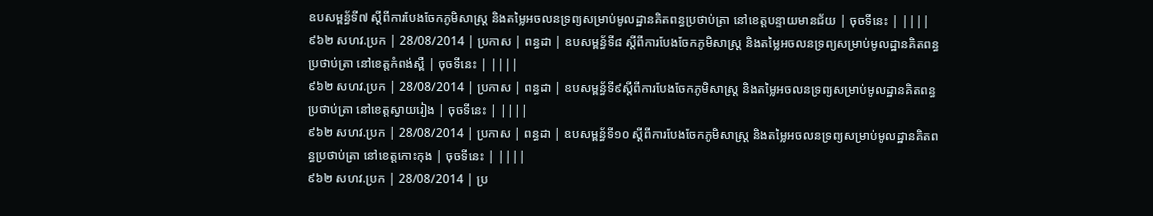ឧបសម្ពន្ធ័ទី៧ ស្តីពីការបែងចែកភូមិសាស្រ្ត និងតម្លៃអចលនទ្រព្យសម្រាប់មូលដ្ឋានគិតពន្ធប្រថាប់ត្រា នៅខេត្តបន្ទាយមានជ័យ | ចុចទីនេះ | ||||
៩៦២ សហវ.ប្រក | 28/08/2014 | ប្រកាស | ពន្ធដា | ឧបសម្ពន្ធ័ទី៨ ស្តីពីការបែងចែកភូមិសាស្រ្ត និងតម្លៃអចលនទ្រព្យសម្រាប់មូលដ្ឋានគិតពន្ធប្រថាប់ត្រា នៅខេត្តកំពង់ស្ពឺ | ចុចទីនេះ | ||||
៩៦២ សហវ.ប្រក | 28/08/2014 | ប្រកាស | ពន្ធដា | ឧបសម្ពន្ធ័ទី៩ស្តីពីការបែងចែកភូមិសាស្រ្ត និងតម្លៃអចលនទ្រព្យសម្រាប់មូលដ្ឋានគិតពន្ធប្រថាប់ត្រា នៅខេត្តស្វាយរៀង | ចុចទីនេះ | ||||
៩៦២ សហវ.ប្រក | 28/08/2014 | ប្រកាស | ពន្ធដា | ឧបសម្ពន្ធ័ទី១០ ស្តីពីការបែងចែកភូមិសាស្រ្ត និងតម្លៃអចលនទ្រព្យសម្រាប់មូលដ្ឋានគិតពន្ធប្រថាប់ត្រា នៅខេត្តកោះកុង | ចុចទីនេះ | ||||
៩៦២ សហវ.ប្រក | 28/08/2014 | ប្រ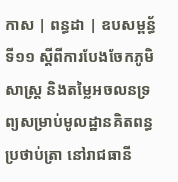កាស | ពន្ធដា | ឧបសម្ពន្ធ័ទី១១ ស្តីពីការបែងចែកភូមិសាស្រ្ត និងតម្លៃអចលនទ្រព្យសម្រាប់មូលដ្ឋានគិតពន្ធប្រថាប់ត្រា នៅរាជធានី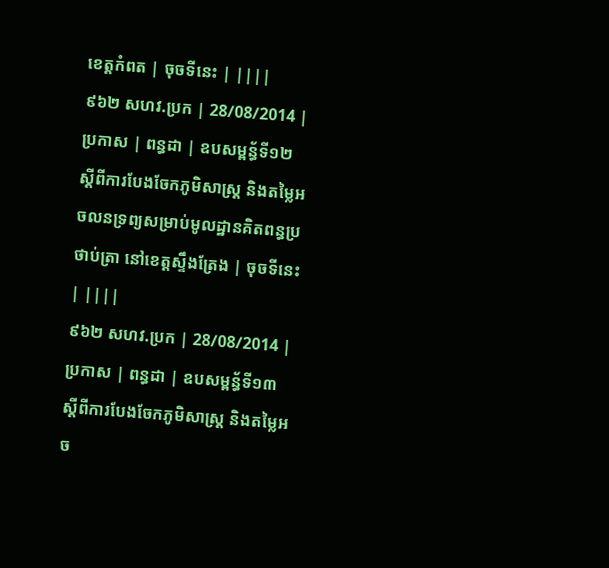ខេត្តកំពត | ចុចទីនេះ | ||||
៩៦២ សហវ.ប្រក | 28/08/2014 | ប្រកាស | ពន្ធដា | ឧបសម្ពន្ធ័ទី១២ ស្តីពីការបែងចែកភូមិសាស្រ្ត និងតម្លៃអចលនទ្រព្យសម្រាប់មូលដ្ឋានគិតពន្ធប្រថាប់ត្រា នៅខេត្តស្ទឹងត្រែង | ចុចទីនេះ | ||||
៩៦២ សហវ.ប្រក | 28/08/2014 | ប្រកាស | ពន្ធដា | ឧបសម្ពន្ធ័ទី១៣ ស្តីពីការបែងចែកភូមិសាស្រ្ត និងតម្លៃអច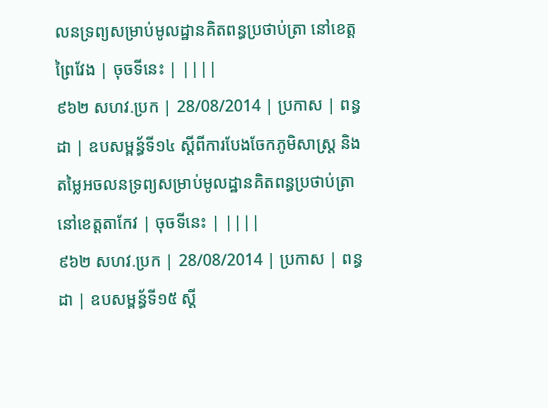លនទ្រព្យសម្រាប់មូលដ្ឋានគិតពន្ធប្រថាប់ត្រា នៅខេត្តព្រៃវែង | ចុចទីនេះ | ||||
៩៦២ សហវ.ប្រក | 28/08/2014 | ប្រកាស | ពន្ធដា | ឧបសម្ពន្ធ័ទី១៤ ស្តីពីការបែងចែកភូមិសាស្រ្ត និងតម្លៃអចលនទ្រព្យសម្រាប់មូលដ្ឋានគិតពន្ធប្រថាប់ត្រា នៅខេត្តតាកែវ | ចុចទីនេះ | ||||
៩៦២ សហវ.ប្រក | 28/08/2014 | ប្រកាស | ពន្ធដា | ឧបសម្ពន្ធ័ទី១៥ ស្តី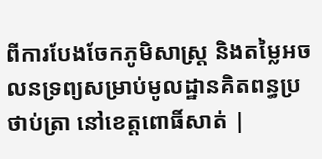ពីការបែងចែកភូមិសាស្រ្ត និងតម្លៃអចលនទ្រព្យសម្រាប់មូលដ្ឋានគិតពន្ធប្រថាប់ត្រា នៅខេត្តពោធិ៍សាត់ |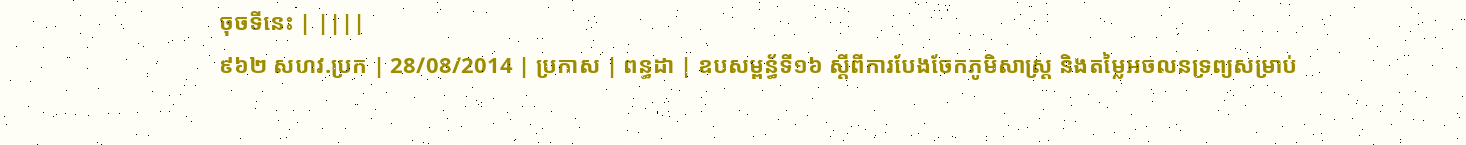ចុចទីនេះ | ||||
៩៦២ សហវ.ប្រក | 28/08/2014 | ប្រកាស | ពន្ធដា | ឧបសម្ពន្ធ័ទី១៦ ស្តីពីការបែងចែកភូមិសាស្រ្ត និងតម្លៃអចលនទ្រព្យសម្រាប់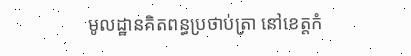មូលដ្ឋានគិតពន្ធប្រថាប់ត្រា នៅខេត្តកំ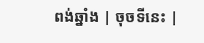ពង់ឆ្នាំង | ចុចទីនេះ |